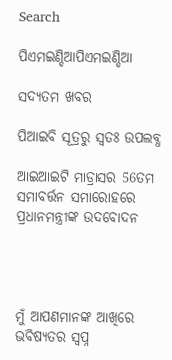Search

ପିଏମଇଣ୍ଡିଆପିଏମଇଣ୍ଡିଆ

ସଦ୍ୟତମ ଖବର

ପିଆଇବି ସୂତ୍ରରୁ ସ୍ବତଃ ଉପଲବ୍ଧ

ଆଇଆଇଟି ମାଡ୍ରାସର 56ତମ ସମାବର୍ତ୍ତନ ସମାରୋହରେ ପ୍ରଧାନମନ୍ତ୍ରୀଙ୍କ ଉଦବୋଦନ




ମୁଁ ଆପଣମାନଙ୍କ ଆଖିରେ ଭବିଷ୍ୟତର ସ୍ୱପ୍ନ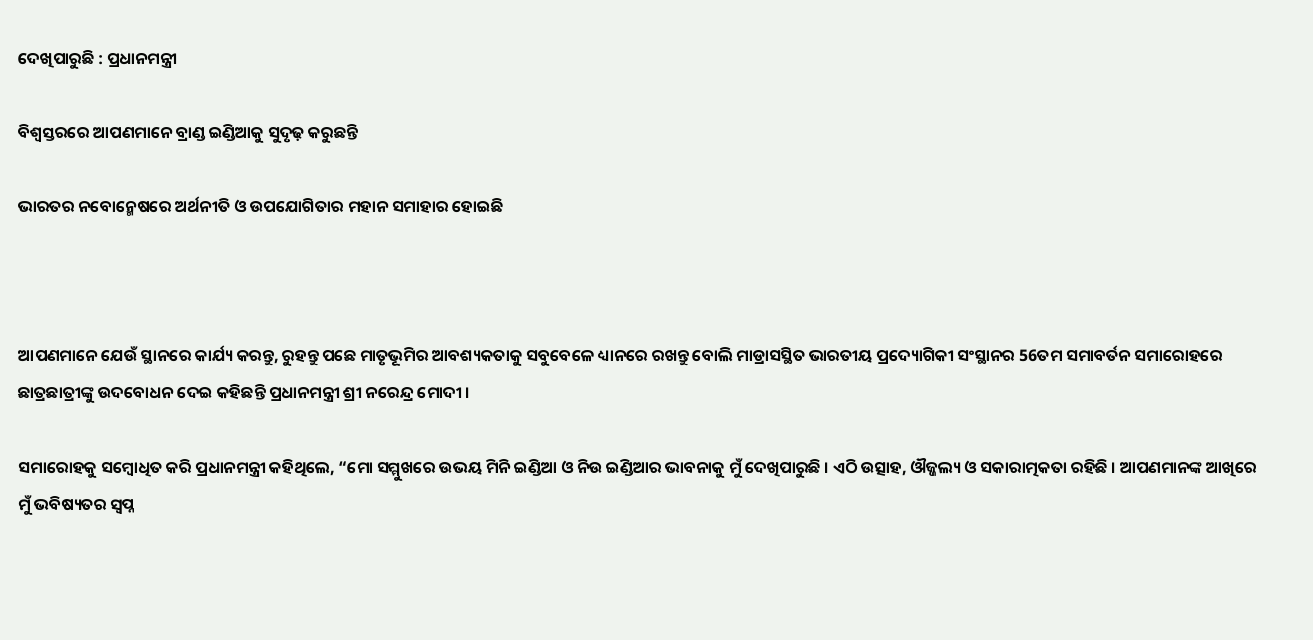ଦେଖିପାରୁଛି : ପ୍ରଧାନମନ୍ତ୍ରୀ

ବିଶ୍ୱସ୍ତରରେ ଆପଣମାନେ ବ୍ରାଣ୍ଡ ଇଣ୍ଡିଆକୁ ସୁଦୃଢ଼ କରୁଛନ୍ତି

ଭାରତର ନବୋନ୍ମେଷରେ ଅର୍ଥନୀତି ଓ ଉପଯୋଗିତାର ମହାନ ସମାହାର ହୋଇଛି



ଆପଣମାନେ ଯେଉଁ ସ୍ଥାନରେ କାର୍ଯ୍ୟ କରନ୍ତୁ, ରୁହନ୍ତୁ ପଛେ ମାତୃଭୂମିର ଆବଶ୍ୟକତାକୁ ସବୁବେଳେ ଧ୍ୟାନରେ ରଖନ୍ତୁ ବୋଲି ମାଡ୍ରାସସ୍ଥିତ ଭାରତୀୟ ପ୍ରଦ୍ୟୋଗିକୀ ସଂସ୍ଥାନର 56ତମ ସମାବର୍ତନ ସମାରୋହରେ ଛାତ୍ରଛାତ୍ରୀଙ୍କୁ ଉଦବୋଧନ ଦେଇ କହିଛନ୍ତି ପ୍ରଧାନମନ୍ତ୍ରୀ ଶ୍ରୀ ନରେନ୍ଦ୍ର ମୋଦୀ ।

ସମାରୋହକୁ ସମ୍ବୋଧିତ କରି ପ୍ରଧାନମନ୍ତ୍ରୀ କହିଥିଲେ, “ମୋ ସମ୍ମୁଖରେ ଉଭୟ ମିନି ଇଣ୍ଡିଆ ଓ ନିଉ ଇଣ୍ଡିଆର ଭାବନାକୁ ମୁଁ ଦେଖିପାରୁଛି । ଏଠି ଉତ୍ସାହ, ଔଜ୍ଜଲ୍ୟ ଓ ସକାରାତ୍ମକତା ରହିଛି । ଆପଣମାନଙ୍କ ଆଖିରେ ମୁଁ ଭବିଷ୍ୟତର ସ୍ୱପ୍ନ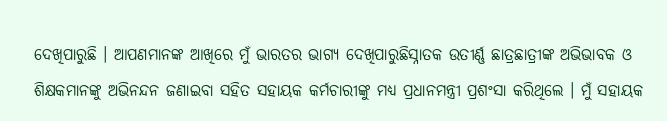ଦେଖିପାରୁଛି । ଆପଣମାନଙ୍କ ଆଖିରେ ମୁଁ ଭାରତର ଭାଗ୍ୟ ଦେଖିପାରୁଛିସ୍ନାତକ ଉତୀର୍ଣ୍ଣ ଛାତ୍ରଛାତ୍ରୀଙ୍କ ଅଭିଭାବକ ଓ ଶିକ୍ଷକମାନଙ୍କୁ ଅଭିନନ୍ଦନ ଜଣାଇବା ସହିତ ସହାୟକ କର୍ମଚାରୀଙ୍କୁ ମଧ୍ୟ ପ୍ରଧାନମନ୍ତ୍ରୀ ପ୍ରଶଂସା କରିଥିଲେ । ମୁଁ ସହାୟକ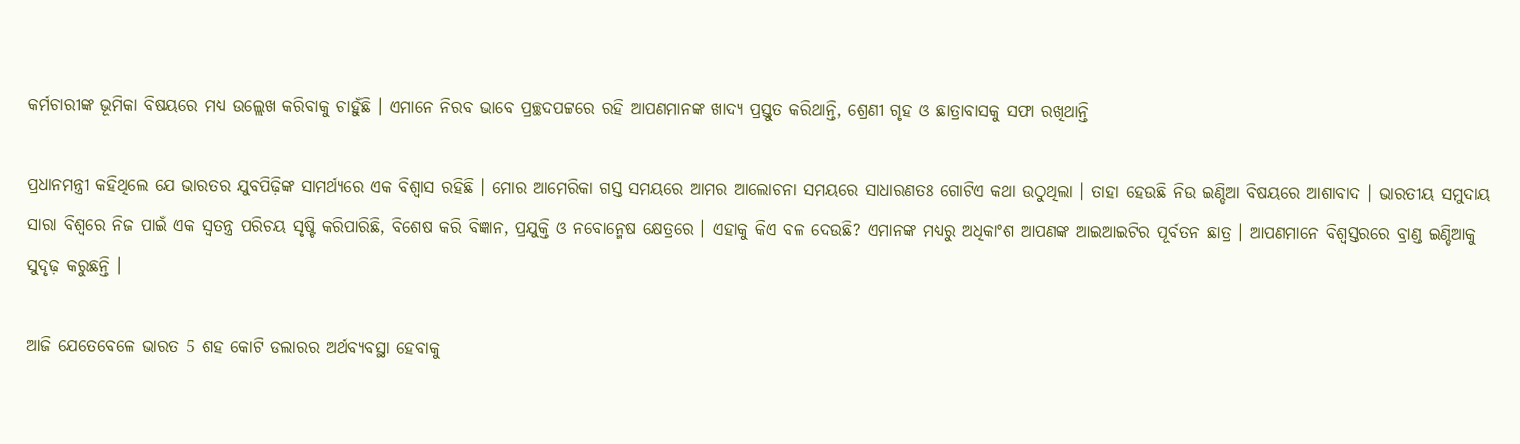କର୍ମଚାରୀଙ୍କ ଭୂମିକା ବିଷୟରେ ମଧ୍ୟ ଉଲ୍ଲେଖ କରିବାକୁ ଚାହୁଁଛି । ଏମାନେ ନିରବ ଭାବେ ପ୍ରଚ୍ଛଦପଟ୍ଟରେ ରହି ଆପଣମାନଙ୍କ ଖାଦ୍ୟ ପ୍ରସ୍ତୁତ କରିଥାନ୍ତି, ଶ୍ରେଣୀ ଗୃହ ଓ ଛାତ୍ରାବାସକୁ ସଫା ରଖିଥାନ୍ତି

ପ୍ରଧାନମନ୍ତ୍ରୀ କହିଥିଲେ ଯେ ଭାରତର ଯୁବପିଢ଼ିଙ୍କ ସାମର୍ଥ୍ୟରେ ଏକ ବିଶ୍ୱାସ ରହିଛି । ମୋର ଆମେରିକା ଗସ୍ତ ସମୟରେ ଆମର ଆଲୋଚନା ସମୟରେ ସାଧାରଣତଃ ଗୋଟିଏ କଥା ଉଠୁଥିଲା । ତାହା ହେଉଛି ନିଉ ଇଣ୍ଡିଆ ବିଷୟରେ ଆଶାବାଦ । ଭାରତୀୟ ସମୁଦାୟ ସାରା ବିଶ୍ୱରେ ନିଜ ପାଇଁ ଏକ ସ୍ୱତନ୍ତ୍ର ପରିଚୟ ସୃଷ୍ଟି କରିପାରିଛି, ବିଶେଷ କରି ବିଜ୍ଞାନ, ପ୍ରଯୁକ୍ତି ଓ ନବୋନ୍ମେଷ କ୍ଷେତ୍ରରେ । ଏହାକୁ କିଏ ବଳ ଦେଉଛି? ଏମାନଙ୍କ ମଧ୍ୟରୁ ଅଧିକାଂଶ ଆପଣଙ୍କ ଆଇଆଇଟିର ପୂର୍ବତନ ଛାତ୍ର । ଆପଣମାନେ ବିଶ୍ୱସ୍ତରରେ ବ୍ରାଣ୍ଡ ଇଣ୍ଡିଆକୁ ସୁଦୃଢ଼ କରୁଛନ୍ତି ।

ଆଜି ଯେତେବେଳେ ଭାରତ 5 ଶହ କୋଟି ଡଲାରର ଅର୍ଥବ୍ୟବସ୍ଥା ହେବାକୁ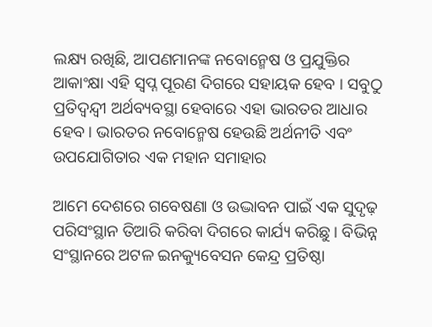ଲକ୍ଷ୍ୟ ରଖିଛି, ଆପଣମାନଙ୍କ ନବୋନ୍ମେଷ ଓ ପ୍ରଯୁକ୍ତିର ଆକାଂକ୍ଷା ଏହି ସ୍ୱପ୍ନ ପୂରଣ ଦିଗରେ ସହାୟକ ହେବ । ସବୁଠୁ ପ୍ରତିଦ୍ୱନ୍ଦ୍ୱୀ ଅର୍ଥବ୍ୟବସ୍ଥା ହେବାରେ ଏହା ଭାରତର ଆଧାର ହେବ । ଭାରତର ନବୋନ୍ମେଷ ହେଉଛି ଅର୍ଥନୀତି ଏବଂ ଉପଯୋଗିତାର ଏକ ମହାନ ସମାହାର

ଆମେ ଦେଶରେ ଗବେଷଣା ଓ ଉଦ୍ଭାବନ ପାଇଁ ଏକ ସୁଦୃଢ଼ ପରିସଂସ୍ଥାନ ତିଆରି କରିବା ଦିଗରେ କାର୍ଯ୍ୟ କରିଛୁ । ବିଭିନ୍ନ ସଂସ୍ଥାନରେ ଅଟଳ ଇନକ୍ୟୁବେସନ କେନ୍ଦ୍ର ପ୍ରତିଷ୍ଠା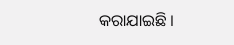କରାଯାଇଛି ।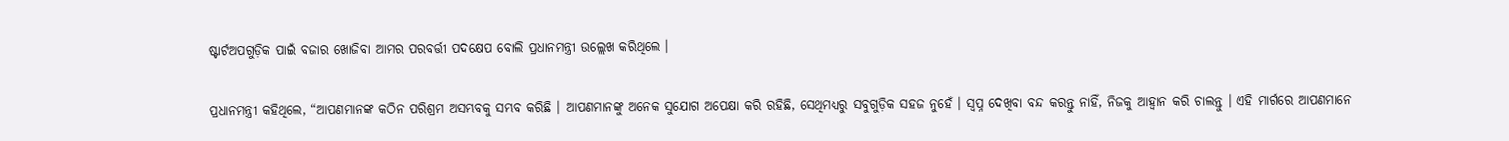ଷ୍ଟାର୍ଟଅପଗୁଡ଼ିକ ପାଇଁ ବଜାର ଖୋଜିବା ଆମର ପରବର୍ତ୍ତୀ ପଦକ୍ଷେପ ବୋଲି ପ୍ରଧାନମନ୍ତ୍ରୀ ଉଲ୍ଲେଖ କରିଥିଲେ ।

ପ୍ରଧାନମନ୍ତ୍ରୀ କହିଥିଲେ, “ଆପଣମାନଙ୍କ କଠିନ ପରିଶ୍ରମ ଅସମ୍ଭବକୁ ସମ୍ଭବ କରିଛି । ଆପଣମାନଙ୍କୁ ଅନେକ ସୁଯୋଗ ଅପେକ୍ଷା କରି ରହିଛି, ସେଥିମଧ୍ୟରୁ ସବୁଗୁଡ଼ିକ ସହଜ ନୁହେଁ । ସ୍ୱପ୍ନ ଦେଖିବା ବନ୍ଦ କରନ୍ତୁ ନାହିଁ, ନିଜକୁ ଆହ୍ୱାନ କରି ଚାଲନ୍ତୁ । ଏହି ମାର୍ଗରେ ଆପଣମାନେ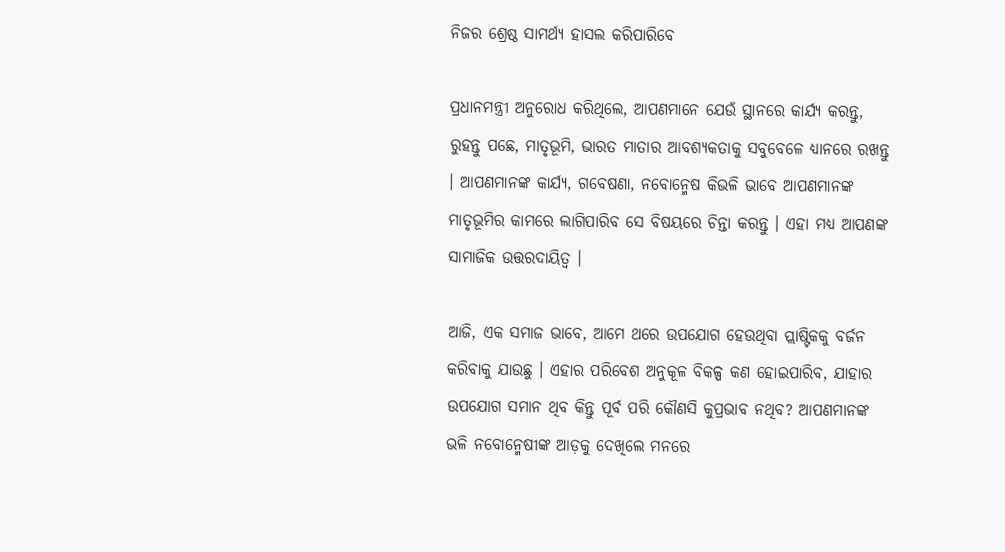ନିଜର ଶ୍ରେଷ୍ଠ ସାମର୍ଥ୍ୟ ହାସଲ କରିପାରିବେ

ପ୍ରଧାନମନ୍ତ୍ରୀ ଅନୁରୋଧ କରିଥିଲେ, ଆପଣମାନେ ଯେଉଁ ସ୍ଥାନରେ କାର୍ଯ୍ୟ କରନ୍ତୁ, ରୁହନ୍ତୁ ପଛେ, ମାତୃଭୂମି, ଭାରତ ମାତାର ଆବଶ୍ୟକତାକୁ ସବୁବେଳେ ଧ୍ୟାନରେ ରଖନ୍ତୁ । ଆପଣମାନଙ୍କ କାର୍ଯ୍ୟ, ଗବେଷଣା, ନବୋନ୍ମେଷ କିଭଳି ଭାବେ ଆପଣମାନଙ୍କ ମାତୃଭୂମିର କାମରେ ଲାଗିପାରିବ ସେ ବିଷୟରେ ଚିନ୍ତା କରନ୍ତୁ । ଏହା ମଧ୍ୟ ଆପଣଙ୍କ ସାମାଜିକ ଉତ୍ତରଦାୟିତ୍ୱ ।

ଆଜି, ଏକ ସମାଜ ଭାବେ, ଆମେ ଥରେ ଉପଯୋଗ ହେଉଥିବା ପ୍ଲାଷ୍ଟିକକୁ ବର୍ଜନ କରିବାକୁ ଯାଉଛୁ । ଏହାର ପରିବେଶ ଅନୁକୂଳ ବିକଳ୍ପ କଣ ହୋଇପାରିବ, ଯାହାର ଉପଯୋଗ ସମାନ ଥିବ କିନ୍ତୁ ପୂର୍ବ ପରି କୌଣସି କୁପ୍ରଭାବ ନଥିବ? ଆପଣମାନଙ୍କ ଭଳି ନବୋନ୍ମେଷୀଙ୍କ ଆଡ଼କୁ ଦେଖିଲେ ମନରେ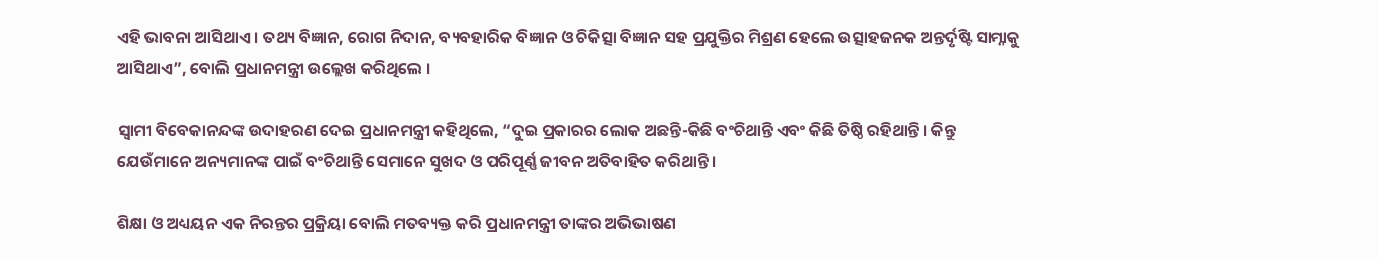ଏହି ଭାବନା ଆସିଥାଏ । ତଥ୍ୟ ବିଜ୍ଞାନ, ରୋଗ ନିଦାନ, ବ୍ୟବହାରିକ ବିଜ୍ଞାନ ଓ ଚିକିତ୍ସା ବିଜ୍ଞାନ ସହ ପ୍ରଯୁକ୍ତିର ମିଶ୍ରଣ ହେଲେ ଉତ୍ସାହଜନକ ଅନ୍ତର୍ଦୃଷ୍ଟି ସାମ୍ନାକୁ ଆସିଥାଏ”, ବୋଲି ପ୍ରଧାନମନ୍ତ୍ରୀ ଉଲ୍ଲେଖ କରିଥିଲେ ।

ସ୍ୱାମୀ ବିବେକାନନ୍ଦଙ୍କ ଉଦାହରଣ ଦେଇ ପ୍ରଧାନମନ୍ତ୍ରୀ କହିଥିଲେ, “ଦୁଇ ପ୍ରକାରର ଲୋକ ଅଛନ୍ତି-କିଛି ବଂଚିଥାନ୍ତି ଏବଂ କିଛି ତିଷ୍ଠି ରହିଥାନ୍ତି । କିନ୍ତୁ ଯେଉଁମାନେ ଅନ୍ୟମାନଙ୍କ ପାଇଁ ବଂଚିଥାନ୍ତି ସେମାନେ ସୁଖଦ ଓ ପରିପୂର୍ଣ୍ଣ ଜୀବନ ଅତିବାହିତ କରିଥାନ୍ତି ।

ଶିକ୍ଷା ଓ ଅଧ୍ୟୟନ ଏକ ନିରନ୍ତର ପ୍ରକ୍ରିୟା ବୋଲି ମତବ୍ୟକ୍ତ କରି ପ୍ରଧାନମନ୍ତ୍ରୀ ତାଙ୍କର ଅଭିଭାଷଣ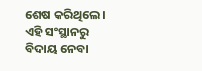ଶେଷ କରିଥିଲେ । ଏହି ସଂସ୍ଥାନରୁ ବିଦାୟ ନେବା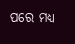ପରେ ମଧ୍ୟ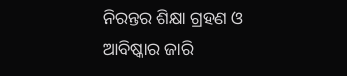ନିରନ୍ତର ଶିକ୍ଷା ଗ୍ରହଣ ଓ ଆବିଷ୍କାର ଜାରି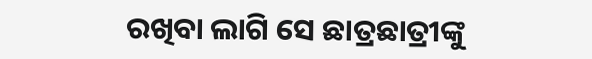ରଖିବା ଲାଗି ସେ ଛାତ୍ରଛାତ୍ରୀଙ୍କୁ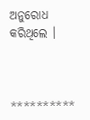ଅନୁରୋଧ କରିଥିଲେ ।



**********